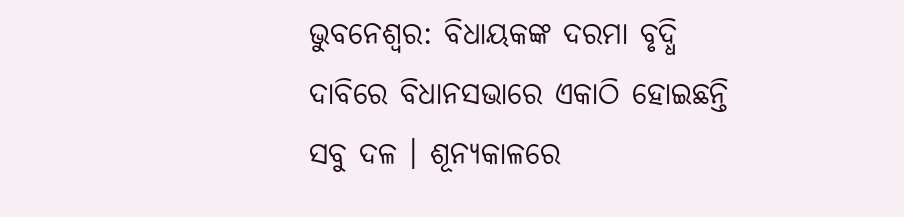ଭୁବନେଶ୍ୱର: ବିଧାୟକଙ୍କ ଦରମା ବୃଦ୍ଧି ଦାବିରେ ବିଧାନସଭାରେ ଏକାଠି ହୋଇଛନ୍ତି ସବୁ ଦଳ । ଶୂନ୍ୟକାଳରେ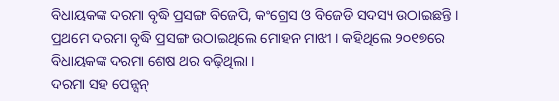ବିଧାୟକଙ୍କ ଦରମା ବୃଦ୍ଧି ପ୍ରସଙ୍ଗ ବିଜେପି, କଂଗ୍ରେସ ଓ ବିଜେଡି ସଦସ୍ୟ ଉଠାଇଛନ୍ତି । ପ୍ରଥମେ ଦରମା ବୃଦ୍ଧି ପ୍ରସଙ୍ଗ ଉଠାଇଥିଲେ ମୋହନ ମାଝୀ । କହିଥିଲେ ୨୦୧୭ରେ ବିଧାୟକଙ୍କ ଦରମା ଶେଷ ଥର ବଢ଼ିଥିଲା ।
ଦରମା ସହ ପେନ୍ସନ୍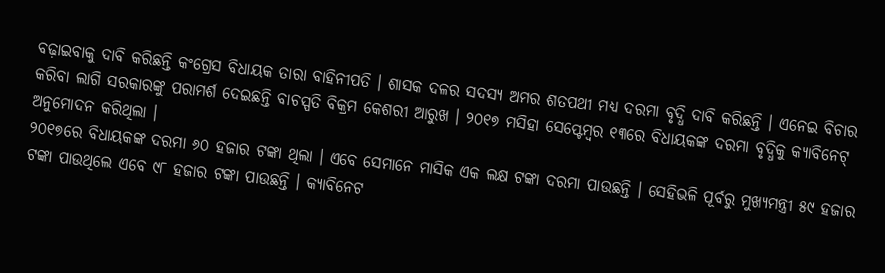ବଢ଼ାଇବାକୁ ଦାବି କରିଛନ୍ତି କଂଗ୍ରେସ ବିଧାୟକ ତାରା ବାହିନୀପତି । ଶାସକ ଦଳର ସଦସ୍ୟ ଅମର ଶତପଥୀ ମଧ୍ୟ ଦରମା ବୃଦ୍ଧି ଦାବି କରିଛନ୍ତି । ଏନେଇ ବିଚାର କରିବା ଲାଗି ସରକାରଙ୍କୁ ପରାମର୍ଶ ଦେଇଛନ୍ତି ବାଚସ୍ପତି ବିକ୍ରମ କେଶରୀ ଆରୁଖ । ୨୦୧୭ ମସିହା ସେପ୍ଟେମ୍ବର ୧୩ରେ ବିଧାୟକଙ୍କ ଦରମା ବୃଦ୍ଧିକୁ କ୍ୟାବିନେଟ୍ ଅନୁମୋଦନ କରିଥିଲା ।
୨୦୧୭ରେ ବିଧାୟକଙ୍କ ଦରମା ୬୦ ହଜାର ଟଙ୍କା ଥିଲା । ଏବେ ସେମାନେ ମାସିକ ଏକ ଲକ୍ଷ ଟଙ୍କା ଦରମା ପାଉଛନ୍ତି । ସେହିଭଳି ପୂର୍ବରୁ ମୁଖ୍ୟମନ୍ତ୍ରୀ ୫୯ ହଜାର ଟଙ୍କା ପାଉଥିଲେ ଏବେ ୯୮ ହଜାର ଟଙ୍କା ପାଉଛନ୍ତି । କ୍ୟାବିନେଟ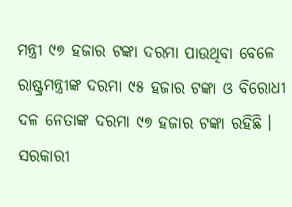ମନ୍ତ୍ରୀ ୯୭ ହଜାର ଟଙ୍କା ଦରମା ପାଉଥିବା ବେଳେ ରାଷ୍ଟ୍ରମନ୍ତ୍ରୀଙ୍କ ଦରମା ୯୫ ହଜାର ଟଙ୍କା ଓ ବିରୋଧୀ ଦଳ ନେତାଙ୍କ ଦରମା ୯୭ ହଜାର ଟଙ୍କା ରହିଛି । ସରକାରୀ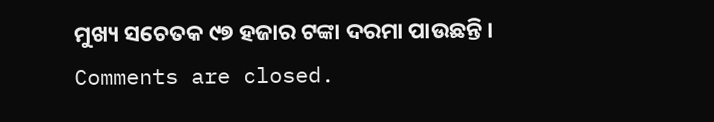ମୁଖ୍ୟ ସଚେତକ ୯୭ ହଜାର ଟଙ୍କା ଦରମା ପାଉଛନ୍ତି ।
Comments are closed.